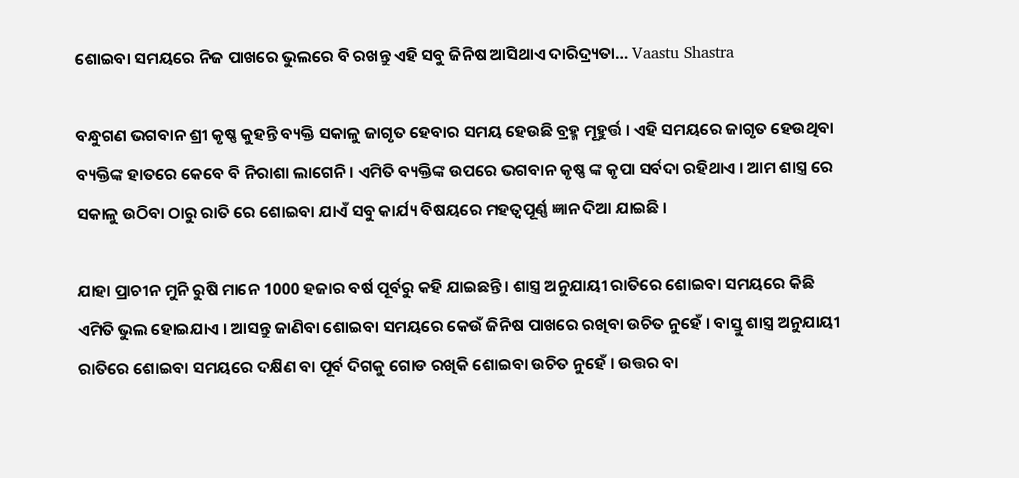ଶୋଇବା ସମୟରେ ନିଜ ପାଖରେ ଭୁଲରେ ବି ରଖନ୍ତୁ ଏହି ସବୁ ଜିନିଷ ଆସିଥାଏ ଦାରିଦ୍ର୍ୟତା… Vaastu Shastra

ବନ୍ଧୁଗଣ ଭଗବାନ ଶ୍ରୀ କୃଷ୍ଣ କୁହନ୍ତି ବ୍ୟକ୍ତି ସକାଳୁ ଜାଗୃତ ହେବାର ସମୟ ହେଉଛି ବ୍ରହ୍ମ ମୂହୁର୍ତ୍ତ । ଏହି ସମୟରେ ଜାଗୃତ ହେଉଥିବା ବ୍ୟକ୍ତିଙ୍କ ହାତରେ କେବେ ବି ନିରାଶା ଲାଗେନି । ଏମିତି ବ୍ୟକ୍ତିଙ୍କ ଉପରେ ଭଗବାନ କୃଷ୍ଣ ଙ୍କ କୃପା ସର୍ବଦା ରହିଥାଏ । ଆମ ଶାସ୍ତ୍ର ରେ ସକାଳୁ ଉଠିବା ଠାରୁ ରାତି ରେ ଶୋଇବା ଯାଏଁ ସବୁ କାର୍ଯ୍ୟ ବିଷୟରେ ମହତ୍ବପୂର୍ଣ୍ଣ ଜ୍ଞାନ ଦିଆ ଯାଇଛି ।

ଯାହା ପ୍ରାଚୀନ ମୁନି ରୁଷି ମାନେ 1000 ହଜାର ବର୍ଷ ପୂର୍ବରୁ କହି ଯାଇଛନ୍ତି । ଶାସ୍ତ୍ର ଅନୁଯାୟୀ ରାତିରେ ଶୋଇବା ସମୟରେ କିଛି ଏମିତି ଭୁଲ ହୋଇଯାଏ । ଆସନ୍ତୁ ଜାଣିବା ଶୋଇବା ସମୟରେ କେଉଁ ଜିନିଷ ପାଖରେ ରଖିବା ଉଚିତ ନୁହେଁ । ବାସ୍ତୁ ଶାସ୍ତ୍ର ଅନୁଯାୟୀ ରାତିରେ ଶୋଇବା ସମୟରେ ଦକ୍ଷିଣ ବା ପୂର୍ବ ଦିଗକୁ ଗୋଡ ରଖିକି ଶୋଇବା ଉଚିତ ନୁହେଁ । ଉତ୍ତର ବା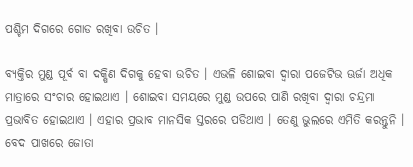ପଶ୍ଚିମ ଦିଗରେ ଗୋଡ ରଖିବା ଉଚିତ ।

ବ୍ଯକ୍ତିର ମୁଣ୍ଡ ପୂର୍ବ ବା ଦକ୍ଷିଣ ଦିଗକୁ ହେବା ଉଚିତ । ଏଭଳି ଶୋଇବା ଦ୍ଵାରା ପଜେଟିଭ ଊର୍ଜା ଅଧିକ ମାତ୍ରାରେ ସଂଚାର ହୋଇଥାଏ । ଶୋଇବା ସମୟରେ ମୁଣ୍ଡ ଉପରେ ପାଣି ରଖିବା ଦ୍ଵାରା ଚନ୍ଦ୍ରମା ପ୍ରଭାବିତ ହୋଇଥାଏ । ଏହାର ପ୍ରଭାବ ମାନସିକ ସ୍ତରରେ ପଡିଥାଏ । ତେଣୁ ଭୁଲରେ ଏମିତି କରନ୍ତୁନି । ବେଦ ପାଖରେ ଜୋତା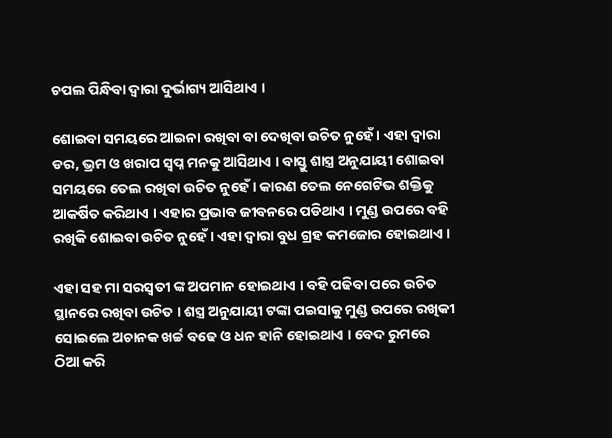ଚପଲ ପିନ୍ଧିବା ଦ୍ଵାରା ଦୁର୍ଭାଗ୍ୟ ଆସିଥାଏ ।

ଶୋଇବା ସମୟରେ ଆଇନା ରଖିବା ବା ଦେଖିବା ଉଚିତ ନୁହେଁ । ଏହା ଦ୍ଵାରା ଡର, ଭ୍ରମ ଓ ଖରାପ ସ୍ଵପ୍ନ ମନକୁ ଆସିଥାଏ । ବାସ୍ତୁ ଶାସ୍ତ୍ର ଅନୁଯାୟୀ ଶୋଇବା ସମୟରେ ତେଲ ରଖିବା ଉଚିତ ନୁହେଁ । କାରଣ ତେଲ ନେଗେଟିଭ ଶକ୍ତିକୁ ଆକର୍ଷିତ କରିଥାଏ । ଏହାର ପ୍ରଭାବ ଜୀବନରେ ପଡିଥାଏ । ମୁଣ୍ଡ ଉପରେ ବହି ରଖିକି ଶୋଇବା ଉଚିତ ନୁହେଁ । ଏହା ଦ୍ଵାରା ବୁଧ ଗ୍ରହ କମଜୋର ହୋଇଥାଏ ।

ଏହା ସହ ମା ସରସ୍ଵତୀ ଙ୍କ ଅପମାନ ହୋଇଥାଏ । ବହି ପଢିବା ପରେ ଉଚିତ ସ୍ଥାନରେ ରଖିବା ଉଚିତ । ଶସ୍ତ୍ର ଅନୁଯାୟୀ ଟଙ୍କା ପଇସାକୁ ମୁଣ୍ଡ ଉପରେ ରଖିକୀ ସୋଇଲେ ଅଚାନକ ଖର୍ଚ୍ଚ ବଢେ ଓ ଧନ ହାନି ହୋଇଥାଏ । ବେଦ ରୁମରେ ଠିଆ କରି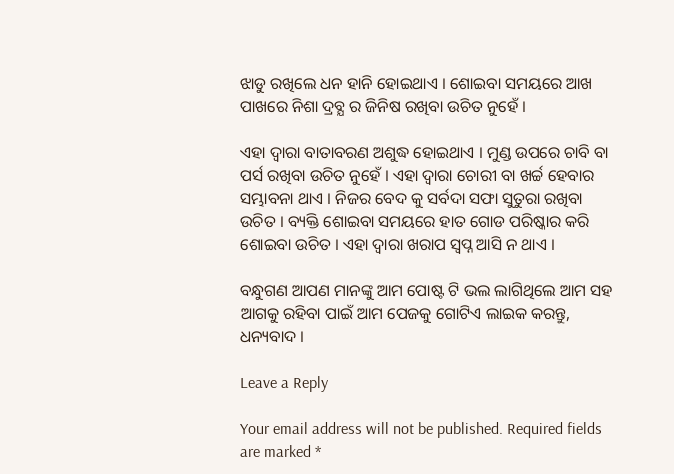ଝାଡୁ ରଖିଲେ ଧନ ହାନି ହୋଇଥାଏ । ଶୋଇବା ସମୟରେ ଆଖ ପାଖରେ ନିଶା ଦ୍ରବ୍ଯ ର ଜିନିଷ ରଖିବା ଉଚିତ ନୁହେଁ ।

ଏହା ଦ୍ଵାରା ବାତାବରଣ ଅଶୁଦ୍ଧ ହୋଇଥାଏ । ମୁଣ୍ଡ ଉପରେ ଚାବି ବା ପର୍ସ ରଖିବା ଉଚିତ ନୁହେଁ । ଏହା ଦ୍ଵାରା ଚୋରୀ ବା ଖର୍ଚ୍ଚ ହେବାର ସମ୍ଭାବନା ଥାଏ । ନିଜର ବେଦ କୁ ସର୍ବଦା ସଫା ସୁତୁରା ରଖିବା ଉଚିତ । ବ୍ୟକ୍ତି ଶୋଇବା ସମୟରେ ହାତ ଗୋଡ ପରିଷ୍କାର କରି ଶୋଇବା ଉଚିତ । ଏହା ଦ୍ଵାରା ଖରାପ ସ୍ଵପ୍ନ ଆସି ନ ଥାଏ ।

ବନ୍ଧୁଗଣ ଆପଣ ମାନଙ୍କୁ ଆମ ପୋଷ୍ଟ ଟି ଭଲ ଲାଗିଥିଲେ ଆମ ସହ ଆଗକୁ ରହିବା ପାଇଁ ଆମ ପେଜକୁ ଗୋଟିଏ ଲାଇକ କରନ୍ତୁ, ଧନ୍ୟବାଦ ।

Leave a Reply

Your email address will not be published. Required fields are marked *